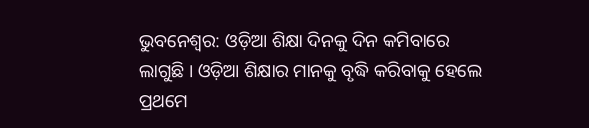ଭୁବନେଶ୍ବର: ଓଡ଼ିଆ ଶିକ୍ଷା ଦିନକୁ ଦିନ କମିବାରେ ଲାଗୁଛି । ଓଡ଼ିଆ ଶିକ୍ଷାର ମାନକୁ ବୃଦ୍ଧି କରିବାକୁ ହେଲେ ପ୍ରଥମେ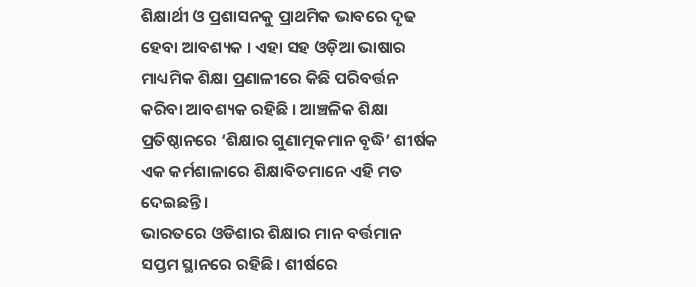ଶିକ୍ଷାର୍ଥୀ ଓ ପ୍ରଶାସନକୁ ପ୍ରାଥମିକ ଭାବରେ ଦୃଢ ହେବା ଆବଶ୍ୟକ । ଏହା ସହ ଓଡ଼ିଆ ଭାଷାର ମାଧ୍ୟମିକ ଶିକ୍ଷା ପ୍ରଣାଳୀରେ କିଛି ପରିବର୍ତ୍ତନ କରିବା ଆବଶ୍ୟକ ରହିଛି । ଆଞ୍ଚଳିକ ଶିକ୍ଷା ପ୍ରତିଷ୍ଠାନରେ ‘ଶିକ୍ଷାର ଗୁଣାତ୍ମକମାନ ବୃଦ୍ଧି’ ଶୀର୍ଷକ ଏକ କର୍ମଶାଳାରେ ଶିକ୍ଷାବିତମାନେ ଏହି ମତ ଦେଇଛନ୍ତି ।
ଭାରତରେ ଓଡିଶାର ଶିକ୍ଷାର ମାନ ବର୍ତ୍ତମାନ ସପ୍ତମ ସ୍ଥାନରେ ରହିଛି । ଶୀର୍ଷରେ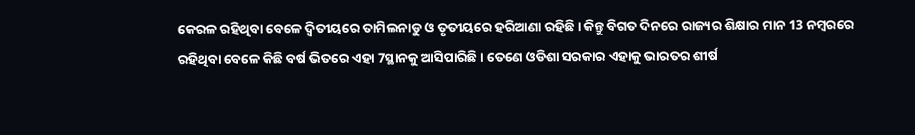କେରଳ ରହିଥିବା ବେଳେ ଦ୍ଵିତୀୟରେ ତାମିଲନାଡୁ ଓ ତୃତୀୟରେ ହରିଆଣା ରହିଛି । କିନ୍ତୁ ବିଗତ ଦିନରେ ରାଜ୍ୟର ଶିକ୍ଷାର ମାନ 13 ନମ୍ବରରେ ରହିଥିବା ବେଳେ କିଛି ବର୍ଷ ଭିତରେ ଏହା 7ସ୍ଥାନକୁ ଆସିପାରିଛି । ତେଣେ ଓଡିଶା ସରକାର ଏହାକୁ ଭାରତର ଶୀର୍ଷ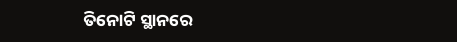ତିନୋଟି ସ୍ଥାନରେ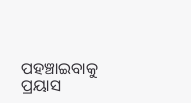ପହଞ୍ଚାଇବାକୁ ପ୍ରୟାସ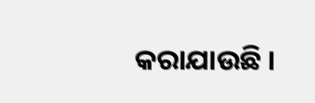କରାଯାଉଛି ।